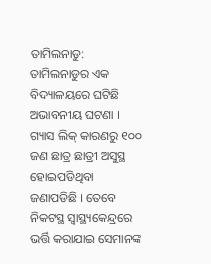ତାମିଲନାଡୁ: ତାମିଲନାଡୁର ଏକ ବିଦ୍ୟାଳୟରେ ଘଟିଛି ଅଭାବନୀୟ ଘଟଣା । ଗ୍ୟାସ ଲିକ୍ କାରଣରୁ ୧୦୦ ଜଣ ଛାତ୍ର ଛାତ୍ରୀ ଅସୁସ୍ଥ ହୋଇପଡିଥିବା ଜଣାପଡିଛି । ତେବେ ନିକଟସ୍ଥ ସ୍ୱାସ୍ଥ୍ୟକେନ୍ଦ୍ରରେ ଭର୍ତ୍ତି କରାଯାଇ ସେମାନଙ୍କ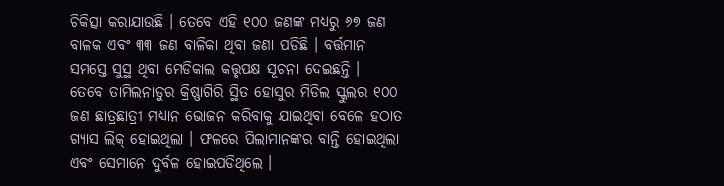ଚିକିତ୍ସା କରାଯାଉଛି । ତେବେ ଏହି ୧୦୦ ଜଣଙ୍କ ମଧ୍ୟରୁ ୬୭ ଜଣ ବାଳକ ଏବଂ ୩୩ ଜଣ ବାଳିକା ଥିବା ଜଣା ପଡିଛି । ବର୍ତ୍ତମାନ ସମସ୍ତେ ସୁସ୍ଥ ଥିବା ମେଡିକାଲ କତ୍ତୃପକ୍ଷ ସୂଚନା ଦେଇଛନ୍ତି ।
ତେବେ ତାମିଲନାଡୁର କ୍ରିଷ୍ଣାଗିରି ସ୍ଥିତ ହୋସୁର ମିଡିଲ ସ୍କୁଲର ୧୦୦ ଜଣ ଛାତ୍ରଛାତ୍ରୀ ମଧ୍ୟାନ ଭୋଜନ କରିବାକୁ ଯାଇଥିବା ବେଳେ ହଠାତ ଗ୍ୟାସ ଲିକ୍ ହୋଇଥିଲା । ଫଳରେ ପିଲାମାନଙ୍କର ବାନ୍ତି ହୋଇଥିଲା ଏବଂ ସେମାନେ ଦୁର୍ବଳ ହୋଇପଡିଥିଲେ ।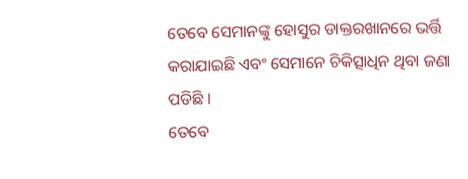ତେବେ ସେମାନଙ୍କୁ ହୋସୁର ଡାକ୍ତରଖାନରେ ଭର୍ତ୍ତି କରାଯାଇଛି ଏବଂ ସେମାନେ ଚିକିତ୍ସାଧିନ ଥିବା ଜଣା ପଡିଛି ।
ତେବେ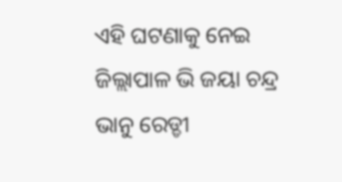ଏହି ଘଟଣାକୁ ନେଇ ଜିଲ୍ଲାପାଳ ଭି ଜୟା ଚନ୍ଦ୍ର ଭାନୁ ରେଡ୍ଡୀ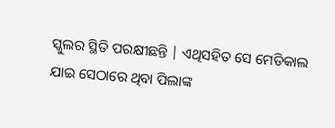ସ୍କୁଲର ସ୍ଥିତି ପରକ୍ଷୀଛନ୍ତି | ଏଥିସହିତ ସେ ମେଡିକାଲ ଯାଇ ସେଠାରେ ଥିବା ପିଲାଙ୍କ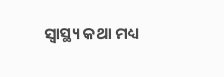ସ୍ୱାସ୍ଥ୍ୟ କଥା ମଧ୍ୟ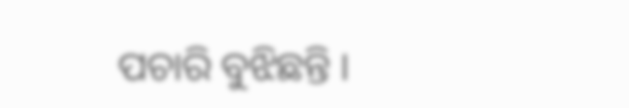ପଚାରି ବୁଝିଛନ୍ତି ।